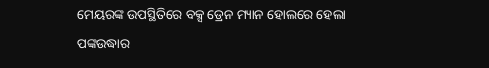ମେୟରଙ୍କ ଉପସ୍ଥିତିରେ ବକ୍ସ ଡ୍ରେନ ମ୍ୟାନ ହୋଲରେ ହେଲା ପଙ୍କଉଦ୍ଧାର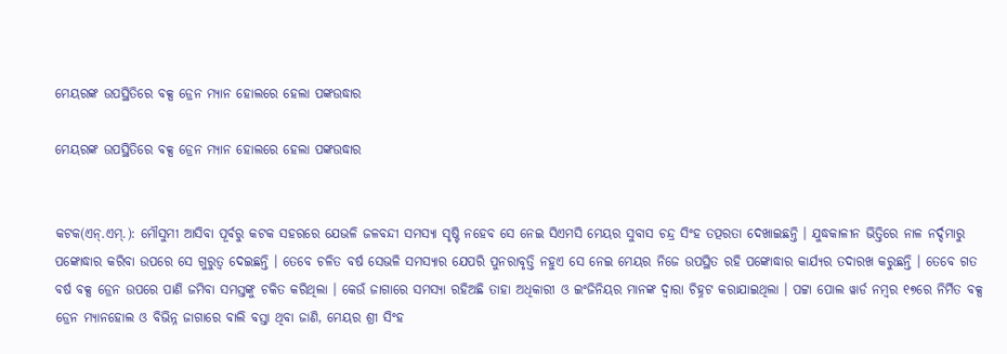ମେୟରଙ୍କ ଉପସ୍ଥିତିରେ ବକ୍ସ ଡ୍ରେନ ମ୍ୟାନ ହୋଲରେ ହେଲା ପଙ୍କଉଦ୍ଧାର

ମେୟରଙ୍କ ଉପସ୍ଥିତିରେ ବକ୍ସ ଡ୍ରେନ ମ୍ୟାନ ହୋଲରେ ହେଲା ପଙ୍କଉଦ୍ଧାର


କଟକ(ଏନ୍‌.ଏମ୍‌.): ମୌସୁମୀ ଆସିବା ପୂର୍ବରୁ କଟକ ସହରରେ ଯେଭଳି ଜଳବନ୍ଦୀ ସମସ୍ୟା ସୃଷ୍ଟି ନହେବ ସେ ନେଇ ସିଏମସି ମେୟର ସୁବାସ ଚନ୍ଦ୍ର ସିଂହ ତତ୍ପରତା ଦେଖାଇଛନ୍ତି । ଯୁଦ୍ଧକାଳୀନ ଭିତ୍ତିରେ ନାଳ ନର୍ଦ୍ଦମାରୁ ପଙ୍କୋଦ୍ଧାର କରିବା ଉପରେ ସେ ଗୁରୁତ୍ୱ ଦେଇଛନ୍ତି । ତେବେ ଚଳିତ ବର୍ଷ ସେଭଳି ସମସ୍ୟାର ଯେପରି ପୁନରାବୃତ୍ତି ନହୁଏ ସେ ନେଇ ମେୟର ନିଜେ ଉପସ୍ଥିତ ରହି ପଙ୍କୋଦ୍ଧାର କାର୍ଯ୍ୟର ତଦାରଖ କରୁଛନ୍ତି । ତେବେ ଗତ ବର୍ଷ ବକ୍ସ ଡ୍ରେନ ଉପରେ ପାଣି ଜମିବା ସମସ୍ତଙ୍କୁ ଚକିତ କରିଥିଲା । କେଉଁ ଜାଗାରେ ସମସ୍ୟା ରହିଅଛି ତାହା ଅଧିକାରୀ ଓ ଇଂଜିନିୟର ମାନଙ୍କ ଦ୍ୱାରା ଚିହ୍ନଟ କରାଯାଇଥିଲା । ପଟ୍ଟା ପୋଲ ୱାର୍ଡ ନମ୍ବର ୧୭ରେ ନିର୍ମିତ ବକ୍ସ ଡ୍ରେନ ମ୍ୟାନହୋଲ ଓ ବିଭିନ୍ନ ଜାଗାରେ ବାଲି ବସ୍ତା ଥିବା ଜାଣି, ମେୟର ଶ୍ରୀ ସିଂହ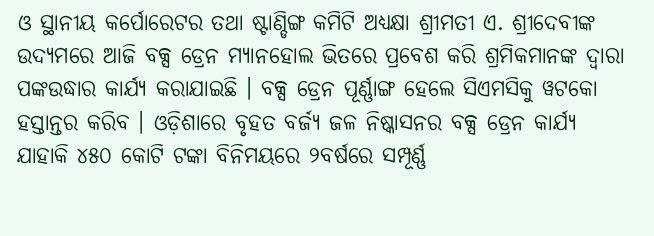ଓ ସ୍ଥାନୀୟ କର୍ପୋରେଟର ତଥା ଷ୍ଟାଣ୍ଡିଙ୍ଗ କମିଟି ଅଧ୍ୟକ୍ଷା ଶ୍ରୀମତୀ ଏ. ଶ୍ରୀଦେବୀଙ୍କ ଉଦ୍ୟମରେ ଆଜି ବକ୍ସ ଡ୍ରେନ ମ୍ୟାନହୋଲ ଭିତରେ ପ୍ରବେଶ କରି ଶ୍ରମିକମାନଙ୍କ ଦ୍ୱାରା ପଙ୍କଉଦ୍ଧାର କାର୍ଯ୍ୟ କରାଯାଇଛି । ବକ୍ସ ଡ୍ରେନ ପୂର୍ଣ୍ଣାଙ୍ଗ ହେଲେ ସିଏମସିକୁ ୱଟକୋ ହସ୍ତାନ୍ତର କରିବ । ଓଡ଼ିଶାରେ ବୃହତ ବର୍ଜ୍ୟ ଜଳ ନିଷ୍କାସନର ବକ୍ସ ଡ୍ରେନ କାର୍ଯ୍ୟ ଯାହାକି ୪୫୦ କୋଟି ଟଙ୍କା ବିନିମୟରେ ୨ବର୍ଷରେ ସମ୍ପୂର୍ଣ୍ଣ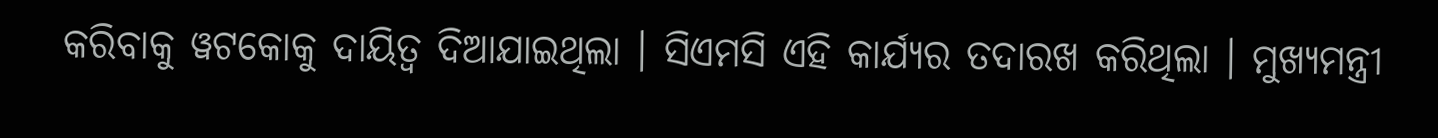କରିବାକୁ ୱଟକୋକୁ ଦାୟିତ୍ୱ ଦିଆଯାଇଥିଲା । ସିଏମସି ଏହି କାର୍ଯ୍ୟର ତଦାରଖ କରିଥିଲା । ମୁଖ୍ୟମନ୍ତ୍ରୀ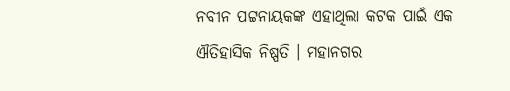ନବୀନ ପଟ୍ଟନାୟକଙ୍କ ଏହାଥିଲା କଟକ ପାଇଁ ଏକ ଐତିହାସିକ ନିଷ୍ପତି । ମହାନଗର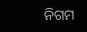ନିଗମ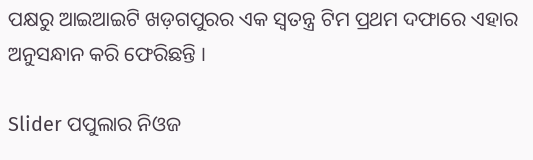ପକ୍ଷରୁ ଆଇଆଇଟି ଖଡ଼ଗପୁରର ଏକ ସ୍ୱତନ୍ତ୍ର ଟିମ ପ୍ରଥମ ଦଫାରେ ଏହାର ଅନୁସନ୍ଧାନ କରି ଫେରିଛନ୍ତି ।

Slider ପପୁଲାର ନିଓଜ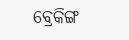ବ୍ରେକିଙ୍ଗ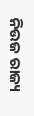ନିଉଜ ରାଜ୍ୟ